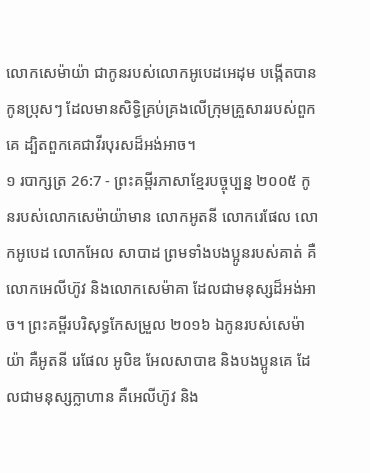លោកសេម៉ាយ៉ា ជាកូនរបស់លោកអូបេដអេដុម បង្កើតបានកូនប្រុសៗ ដែលមានសិទ្ធិគ្រប់គ្រងលើក្រុមគ្រួសាររបស់ពួកគេ ដ្បិតពួកគេជាវីរបុរសដ៏អង់អាច។
១ របាក្សត្រ 26:7 - ព្រះគម្ពីរភាសាខ្មែរបច្ចុប្បន្ន ២០០៥ កូនរបស់លោកសេម៉ាយ៉ាមាន លោកអូតនី លោករេផែល លោកអូបេដ លោកអែល សាបាដ ព្រមទាំងបងប្អូនរបស់គាត់ គឺ លោកអេលីហ៊ូវ និងលោកសេម៉ាគា ដែលជាមនុស្សដ៏អង់អាច។ ព្រះគម្ពីរបរិសុទ្ធកែសម្រួល ២០១៦ ឯកូនរបស់សេម៉ាយ៉ា គឺអូតនី រេផែល អូបិឌ អែលសាបាឌ និងបងប្អូនគេ ដែលជាមនុស្សក្លាហាន គឺអេលីហ៊ូវ និង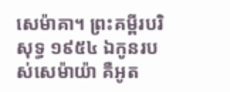សេម៉ាគា។ ព្រះគម្ពីរបរិសុទ្ធ ១៩៥៤ ឯកូនរបស់សេម៉ាយ៉ា គឺអូត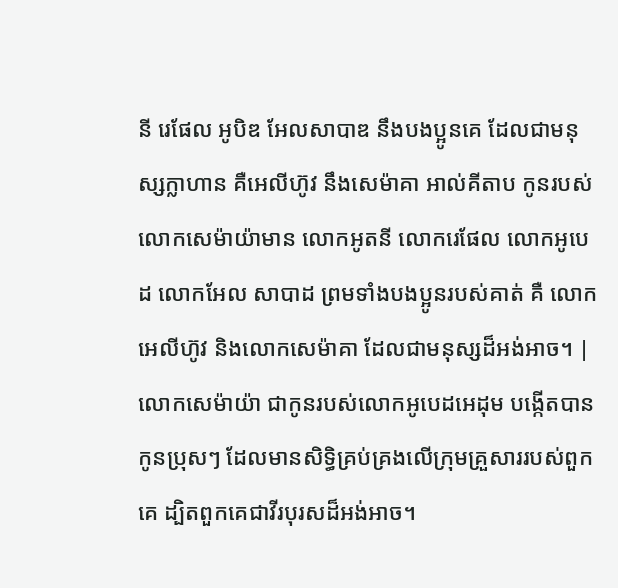នី រេផែល អូបិឌ អែលសាបាឌ នឹងបងប្អូនគេ ដែលជាមនុស្សក្លាហាន គឺអេលីហ៊ូវ នឹងសេម៉ាគា អាល់គីតាប កូនរបស់លោកសេម៉ាយ៉ាមាន លោកអូតនី លោករេផែល លោកអូបេដ លោកអែល សាបាដ ព្រមទាំងបងប្អូនរបស់គាត់ គឺ លោកអេលីហ៊ូវ និងលោកសេម៉ាគា ដែលជាមនុស្សដ៏អង់អាច។ |
លោកសេម៉ាយ៉ា ជាកូនរបស់លោកអូបេដអេដុម បង្កើតបានកូនប្រុសៗ ដែលមានសិទ្ធិគ្រប់គ្រងលើក្រុមគ្រួសាររបស់ពួកគេ ដ្បិតពួកគេជាវីរបុរសដ៏អង់អាច។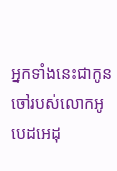អ្នកទាំងនេះជាកូនចៅរបស់លោកអូបេដអេដុ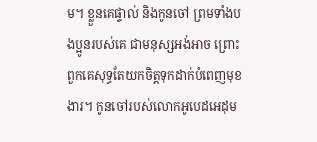ម។ ខ្លួនគេផ្ទាល់ និងកូនចៅ ព្រមទាំងបងប្អូនរបស់គេ ជាមនុស្សអង់អាច ព្រោះពួកគេសុទ្ធតែយកចិត្តទុកដាក់បំពេញមុខងារ។ កូនចៅរបស់លោកអូបេដអេដុម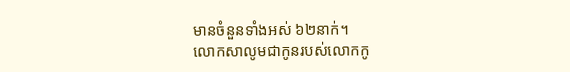មានចំនួនទាំងអស់ ៦២នាក់។
លោកសាលូមជាកូនរបស់លោកកូ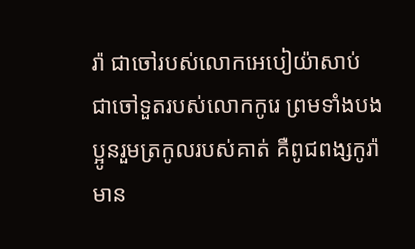រ៉ា ជាចៅរបស់លោកអេបៀយ៉ាសាប់ ជាចៅទួតរបស់លោកកូរេ ព្រមទាំងបងប្អូនរួមត្រកូលរបស់គាត់ គឺពូជពង្សកូរ៉ា មាន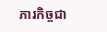ភារកិច្ចជា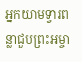អ្នកយាមទ្វារពន្លាជួបព្រះអម្ចា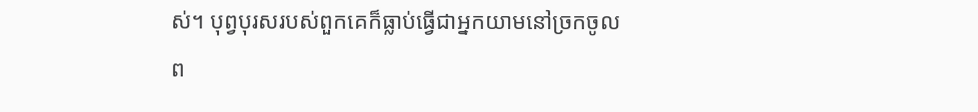ស់។ បុព្វបុរសរបស់ពួកគេក៏ធ្លាប់ធ្វើជាអ្នកយាមនៅច្រកចូលព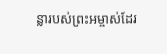ន្លារបស់ព្រះអម្ចាស់ដែរ